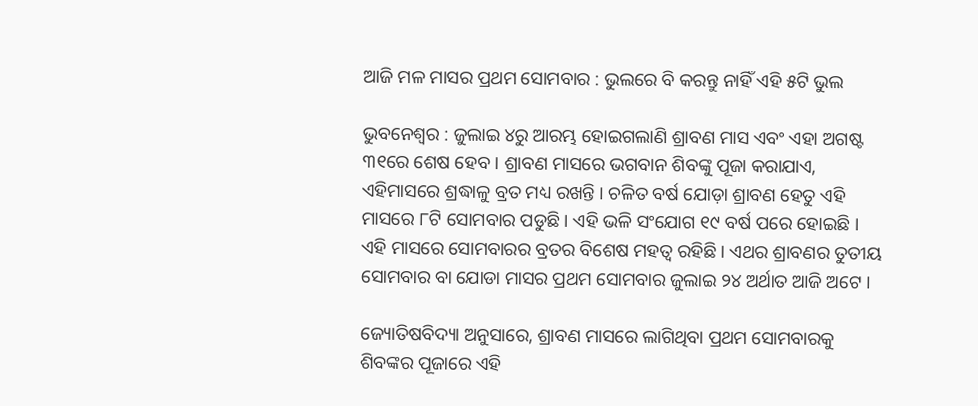ଆଜି ମଳ ମାସର ପ୍ରଥମ ସୋମବାର : ଭୁଲରେ ବି କରନ୍ତୁ ନାହିଁ ଏହି ୫ଟି ଭୁଲ

ଭୁବନେଶ୍ୱର : ଜୁଲାଇ ୪ରୁ ଆରମ୍ଭ ହୋଇଗଲାଣି ଶ୍ରାବଣ ମାସ ଏବଂ ଏହା ଅଗଷ୍ଟ ୩୧ରେ ଶେଷ ହେବ । ଶ୍ରାବଣ ମାସରେ ଭଗବାନ ଶିବଙ୍କୁ ପୂଜା କରାଯାଏ, ଏହିମାସରେ ଶ୍ରଦ୍ଧାଳୁ ବ୍ରତ ମଧ୍ୟ ରଖନ୍ତି । ଚଳିତ ବର୍ଷ ଯୋଡ଼ା ଶ୍ରାବଣ ହେତୁ ଏହି ମାସରେ ୮ଟି ସୋମବାର ପଡୁଛି । ଏହି ଭଳି ସଂଯୋଗ ୧୯ ବର୍ଷ ପରେ ହୋଇଛି । ଏହି ମାସରେ ସୋମବାରର ବ୍ରତର ବିଶେଷ ମହତ୍ୱ ରହିଛି । ଏଥର ଶ୍ରାବଣର ତୁତୀୟ ସୋମବାର ବା ଯୋଡା ମାସର ପ୍ରଥମ ସୋମବାର ଜୁଲାଇ ୨୪ ଅର୍ଥାତ ଆଜି ଅଟେ ।

ଜ୍ୟୋତିଷବିଦ୍ୟା ଅନୁସାରେ, ଶ୍ରାବଣ ମାସରେ ଲାଗିଥିବା ପ୍ରଥମ ସୋମବାରକୁ ଶିବଙ୍କର ପୂଜାରେ ଏହି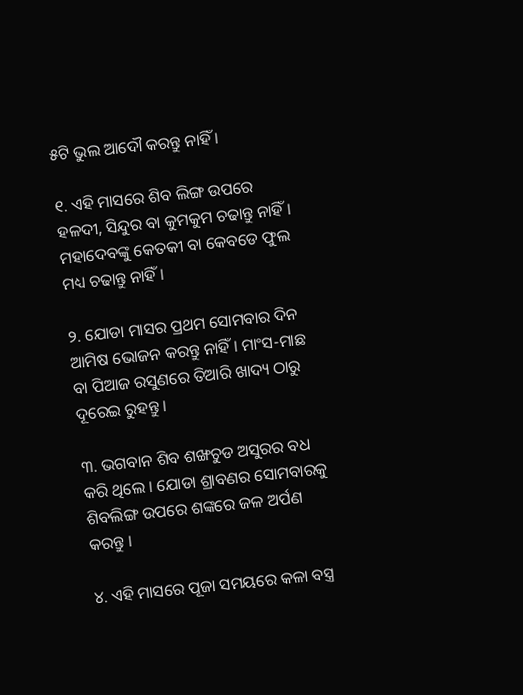୫ଟି ଭୁଲ ଆଦୌ କରନ୍ତୁ ନାହିଁ ।

୧. ଏହି ମାସରେ ଶିବ ଲିଙ୍ଗ ଉପରେ ହଳଦୀ, ସିନ୍ଦୁର ବା କୁମକୁମ ଚଢାନ୍ତୁ ନାହିଁ । ମହାଦେବଙ୍କୁ କେତକୀ ବା କେବଡେ ଫୁଲ ମଧ୍ୟ ଚଢାନ୍ତୁ ନାହିଁ ।

୨. ଯୋଡା ମାସର ପ୍ରଥମ ସୋମବାର ଦିନ ଆମିଷ ଭୋଜନ କରନ୍ତୁ ନାହିଁ । ମାଂସ-ମାଛ ବା ପିଆଜ ରସୁଣରେ ତିଆରି ଖାଦ୍ୟ ଠାରୁ ଦୂରେଇ ରୁହନ୍ତୁ ।

୩. ଭଗବାନ ଶିବ ଶଙ୍ଖଚୁଡ ଅସୁରର ବଧ କରି ଥିଲେ । ଯୋଡା ଶ୍ରାବଣର ସୋମବାରକୁ ଶିବଲିଙ୍ଗ ଉପରେ ଶଙ୍କରେ ଜଳ ଅର୍ପଣ କରନ୍ତୁ ।

୪. ଏହି ମାସରେ ପୂଜା ସମୟରେ କଳା ବସ୍ତ୍ର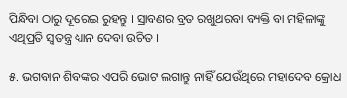ପିନ୍ଧିବା ଠାରୁ ଦୂରେଇ ରୁହନ୍ତୁ । ସ୍ରାବଣର ବ୍ରତ ରଖୁଥରବା ବ୍ୟକ୍ତି ବା ମହିଳାଙ୍କୁ ଏଥିପ୍ରତି ସ୍ୱତନ୍ତ୍ର ଧ୍ୟାନ ଦେବା ଉଚିତ ।

୫. ଭଗବାନ ଶିବଙ୍କର ଏପରି ଭୋଟ ଲଗାନ୍ତୁ ନାହିଁ ଯେଉଁଥିରେ ମହାଦେବ କ୍ରୋଧ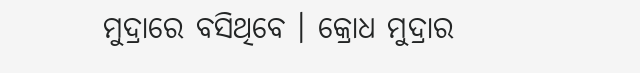ମୁଦ୍ରାରେ ବସିଥିବେ । କ୍ରୋଧ ମୁଦ୍ରାର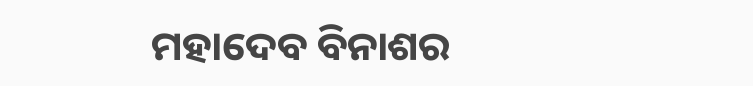ମହାଦେବ ବିନାଶର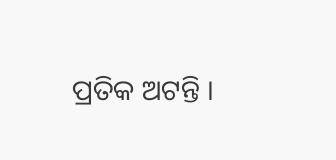ପ୍ରତିକ ଅଟନ୍ତି ।